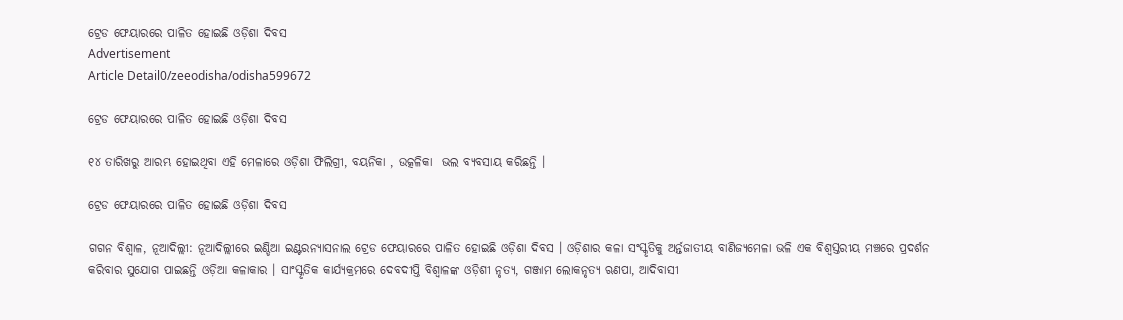ଟ୍ରେଡ ଫେୟାରରେ ପାଳିତ ହୋଇଛି ଓଡ଼ିଶା ଦିବସ
Advertisement
Article Detail0/zeeodisha/odisha599672

ଟ୍ରେଡ ଫେୟାରରେ ପାଳିତ ହୋଇଛି ଓଡ଼ିଶା ଦିବସ

୧୪ ତାରିଖରୁ ଆରମ୍ଭ ହୋଇଥିବା ଏହି ମେଳାରେ ଓଡ଼ିଶା ଫିଲିଗ୍ରୀ, ବୟନିକା , ଉତ୍କଳିକା  ଭଲ ବ୍ୟବସାୟ କରିଛନ୍ତି ।

ଟ୍ରେଡ ଫେୟାରରେ ପାଳିତ ହୋଇଛି ଓଡ଼ିଶା ଦିବସ

ଗଗନ ବିଶ୍ୱାଳ, ନୂଆଦିଲ୍ଲୀ: ନୂଆଦିଲ୍ଲୀରେ ଇଣ୍ଡିଆ ଇଣ୍ଟରନ୍ୟାସନାଲ ଟ୍ରେଡ ଫେୟାରରେ ପାଳିତ ହୋଇଛି ଓଡ଼ିଶା ଦିବସ । ଓଡ଼ିଶାର କଳା ସଂସ୍କୃତିକୁ ଅର୍ନ୍ତଜାତୀୟ ବାଣିଜ୍ୟମେଳା ଭଳି ଏକ ବିଶ୍ୱସ୍ତରୀୟ ମଞ୍ଚରେ ପ୍ରଦର୍ଶନ କରିବାର ସୁଯୋଗ ପାଇଛନ୍ତି ଓଡ଼ିଆ କଳାକାର । ସାଂସ୍କୃତିକ କାର୍ଯ୍ୟକ୍ରମରେ ଦେବଦୀପ୍ତି ବିଶ୍ୱାଳଙ୍କ ଓଡ଼ିଶୀ ନୃତ୍ୟ, ଗଞ୍ଜାମ ଲୋକନୃତ୍ୟ ଋଣପା, ଆଦିବାସୀ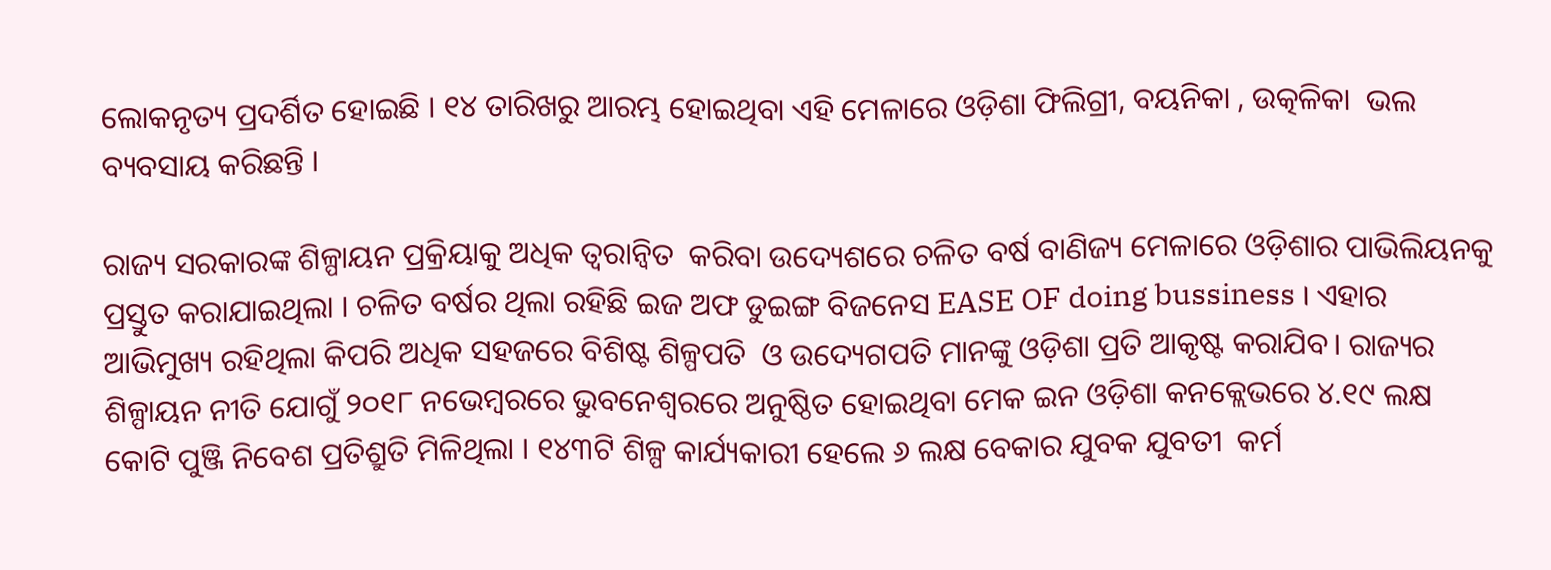ଲୋକନୃତ୍ୟ ପ୍ରଦର୍ଶିତ ହୋଇଛି । ୧୪ ତାରିଖରୁ ଆରମ୍ଭ ହୋଇଥିବା ଏହି ମେଳାରେ ଓଡ଼ିଶା ଫିଲିଗ୍ରୀ, ବୟନିକା , ଉତ୍କଳିକା  ଭଲ ବ୍ୟବସାୟ କରିଛନ୍ତି ।

ରାଜ୍ୟ ସରକାରଙ୍କ ଶିଳ୍ପାୟନ ପ୍ରକ୍ରିୟାକୁ ଅଧିକ ତ୍ୱରାନ୍ୱିତ  କରିବା ଉଦ୍ୟେଶରେ ଚଳିତ ବର୍ଷ ବାଣିଜ୍ୟ ମେଳାରେ ଓଡ଼ିଶାର ପାଭିଲିୟନକୁ ପ୍ରସ୍ତୁତ କରାଯାଇଥିଲା । ଚଳିତ ବର୍ଷର ଥିଲା ରହିଛି ଇଜ ଅଫ ଡୁଇଙ୍ଗ ବିଜନେସ EASE OF doing bussiness । ଏହାର ଆଭିମୁଖ୍ୟ ରହିଥିଲା କିପରି ଅଧିକ ସହଜରେ ବିଶିଷ୍ଟ ଶିଳ୍ପପତି  ଓ ଉଦ୍ୟେଗପତି ମାନଙ୍କୁ ଓଡ଼ିଶା ପ୍ରତି ଆକୃଷ୍ଟ କରାଯିବ। ରାଜ୍ୟର ଶିଳ୍ପାୟନ ନୀତି ଯୋଗୁଁ ୨୦୧୮ ନଭେମ୍ୱରରେ ଭୁବନେଶ୍ୱରରେ ଅନୁଷ୍ଠିତ ହୋଇଥିବା ମେକ ଇନ ଓଡ଼ିଶା କନକ୍ଲେଭରେ ୪.୧୯ ଲକ୍ଷ କୋଟି ପୁଞ୍ଜି ନିବେଶ ପ୍ରତିଶ୍ରୁତି ମିଳିଥିଲା । ୧୪୩ଟି ଶିଳ୍ପ କାର୍ଯ୍ୟକାରୀ ହେଲେ ୬ ଲକ୍ଷ ବେକାର ଯୁବକ ଯୁବତୀ  କର୍ମ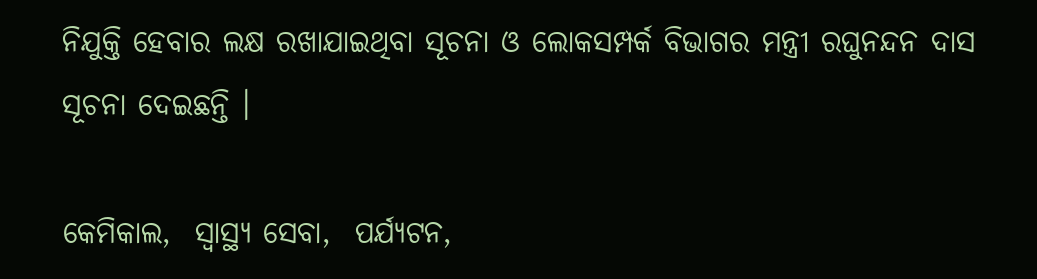ନିଯୁକ୍ତି ହେବାର ଲକ୍ଷ ରଖାଯାଇଥିବା ସୂଚନା ଓ ଲୋକସମ୍ପର୍କ ବିଭାଗର ମନ୍ତ୍ରୀ ରଘୁନନ୍ଦନ ଦାସ ସୂଚନା ଦେଇଛନ୍ତି ।

କେମିକାଲ,  ସ୍ୱାସ୍ଥ୍ୟ ସେବା,  ପର୍ଯ୍ୟଟନ,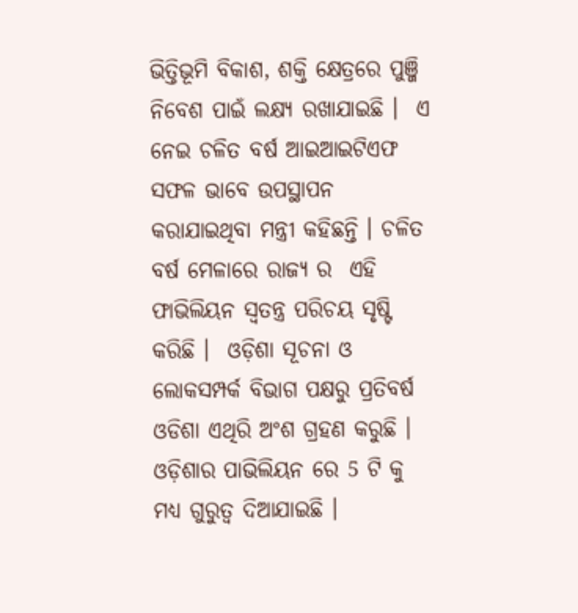ଭିତ୍ତିଭୂମି ବିକାଶ, ଶକ୍ତି କ୍ଷେତ୍ରରେ ପୁଞ୍ଜି ନିବେଶ ପାଇଁ ଲକ୍ଷ୍ୟ ରଖାଯାଇଛି ।  ଏ ନେଇ ଚଳିତ ବର୍ଷ ଆଇଆଇଟିଏଫ ସଫଳ ଭାବେ ଉପସ୍ଥାପନ କରାଯାଇଥିବା ମନ୍ତ୍ରୀ କହିଛନ୍ତି । ଚଳିତ ବର୍ଷ ମେଳାରେ ରାଜ୍ୟ ର  ଏହି ଫାଭିଲିୟନ ସ୍ୱତନ୍ତ୍ର ପରିଚୟ ସୃଷ୍ଟି କରିଛି ।  ଓଡ଼ିଶା ସୂଚନା ଓ ଲୋକସମ୍ପର୍କ ବିଭାଗ ପକ୍ଷରୁ ପ୍ରତିବର୍ଷ ଓଡିଶା ଏଥିରି ଅଂଶ ଗ୍ରହଣ କରୁଛି । ଓଡ଼ିଶାର ପାଭିଲିୟନ ରେ 5 ଟି କୁ ମଧ୍ୟ ଗୁରୁତ୍ୱ ଦିଆଯାଇଛି ।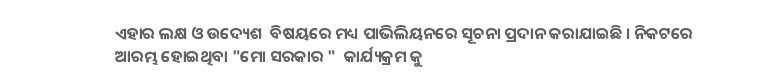ଏହାର ଲକ୍ଷ ଓ ଉଦ୍ୟେଶ  ବିଷୟରେ ମଧ୍ୟ ପାଭିଲିୟନରେ ସୂଚନା ପ୍ରଦାନ କରାଯାଇଛି । ନିକଟରେ ଆରମ୍ଭ ହୋଇଥିବା "ମୋ ସରକାର "  କାର୍ଯ୍ୟକ୍ରମ କୁ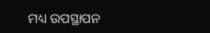ମଧ୍ୟ ଉପସ୍ଥାପନ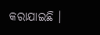କରାଯାଇଛି ।